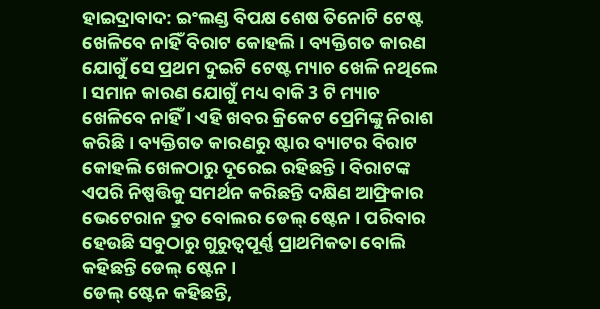ହାଇଦ୍ରାବାଦ: ଇଂଲଣ୍ଡ ବିପକ୍ଷ ଶେଷ ତିନୋଟି ଟେଷ୍ଟ ଖେଳିବେ ନାହିଁ ବିରାଟ କୋହଲି । ବ୍ୟକ୍ତିଗତ କାରଣ ଯୋଗୁଁ ସେ ପ୍ରଥମ ଦୁଇଟି ଟେଷ୍ଟ ମ୍ୟାଚ ଖେଳି ନଥିଲେ । ସମାନ କାରଣ ଯୋଗୁଁ ମଧ୍ୟ ବାକି 3 ଟି ମ୍ୟାଚ ଖେଳିବେ ନାହିଁ । ଏହି ଖବର କ୍ରିକେଟ ପ୍ରେମିଙ୍କୁ ନିରାଶ କରିଛି । ବ୍ୟକ୍ତିଗତ କାରଣରୁ ଷ୍ଟାର ବ୍ୟାଟର ବିରାଟ କୋହଲି ଖେଳଠାରୁ ଦୂରେଇ ରହିଛନ୍ତି । ବିରାଟଙ୍କ ଏପରି ନିଷ୍ପତ୍ତିକୁ ସମର୍ଥନ କରିଛନ୍ତି ଦକ୍ଷିଣ ଆଫ୍ରିକାର ଭେଟେରାନ ଦ୍ରୁତ ବୋଲର ଡେଲ୍ ଷ୍ଟେନ । ପରିବାର ହେଉଛି ସବୁଠାରୁ ଗୁରୁତ୍ୱପୂର୍ଣ୍ଣ ପ୍ରାଥମିକତା ବୋଲି କହିଛନ୍ତି ଡେଲ୍ ଷ୍ଟେନ ।
ଡେଲ୍ ଷ୍ଟେନ କହିଛନ୍ତି,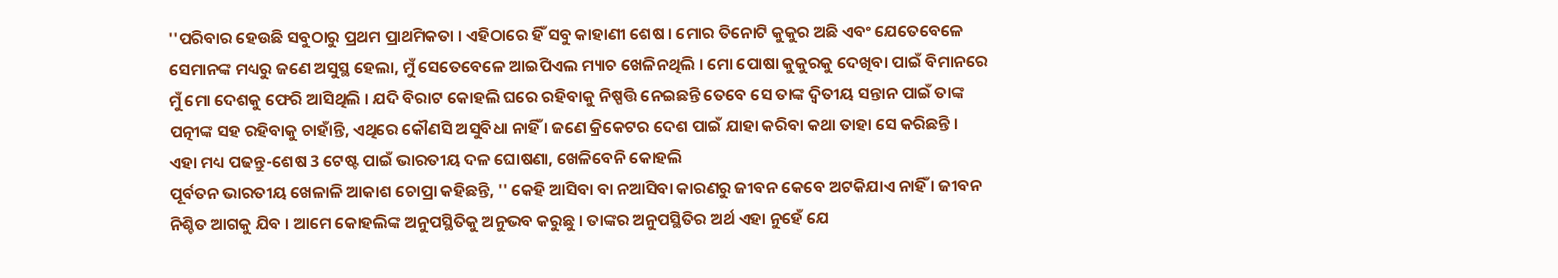''ପରିବାର ହେଉଛି ସବୁଠାରୁ ପ୍ରଥମ ପ୍ରାଥମିକତା । ଏହିଠାରେ ହିଁ ସବୁ କାହାଣୀ ଶେଷ । ମୋର ତିନୋଟି କୁକୁର ଅଛି ଏବଂ ଯେତେବେଳେ ସେମାନଙ୍କ ମଧ୍ୟରୁ ଜଣେ ଅସୁସ୍ଥ ହେଲା, ମୁଁ ସେତେବେଳେ ଆଇପିଏଲ ମ୍ୟାଚ ଖେଳିନଥିଲି । ମୋ ପୋଷା କୁକୁରକୁ ଦେଖିବା ପାଇଁ ବିମାନରେ ମୁଁ ମୋ ଦେଶକୁ ଫେରି ଆସିଥିଲି । ଯଦି ବିରାଟ କୋହଲି ଘରେ ରହିବାକୁ ନିଷ୍ପତ୍ତି ନେଇଛନ୍ତି ତେବେ ସେ ତାଙ୍କ ଦ୍ୱିତୀୟ ସନ୍ତାନ ପାଇଁ ତାଙ୍କ ପତ୍ନୀଙ୍କ ସହ ରହିବାକୁ ଚାହାଁନ୍ତି, ଏଥିରେ କୌଣସି ଅସୁବିଧା ନାହିଁ । ଜଣେ କ୍ରିକେଟର ଦେଶ ପାଇଁ ଯାହା କରିବା କଥା ତାହା ସେ କରିଛନ୍ତି ।
ଏହା ମଧ୍ୟ ପଢନ୍ତୁ-ଶେଷ 3 ଟେଷ୍ଟ ପାଇଁ ଭାରତୀୟ ଦଳ ଘୋଷଣା, ଖେଳିବେନି କୋହଲି
ପୂର୍ବତନ ଭାରତୀୟ ଖେଳାଳି ଆକାଶ ଚୋପ୍ରା କହିଛନ୍ତି, '' କେହି ଆସିବା ବା ନଆସିବା କାରଣରୁ ଜୀବନ କେବେ ଅଟକିଯାଏ ନାହିଁ । ଜୀବନ ନିଶ୍ଚିତ ଆଗକୁ ଯିବ । ଆମେ କୋହଲିଙ୍କ ଅନୁପସ୍ଥିତିକୁ ଅନୁଭବ କରୁଛୁ । ତାଙ୍କର ଅନୁପସ୍ଥିତିର ଅର୍ଥ ଏହା ନୁହେଁ ଯେ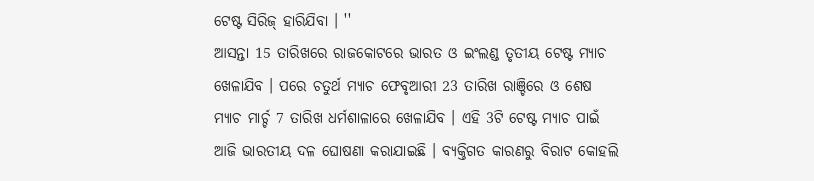ଟେଷ୍ଟ ସିରିଜ୍ ହାରିଯିବା । ''
ଆସନ୍ତା 15 ତାରିଖରେ ରାଜକୋଟରେ ଭାରତ ଓ ଇଂଲଣ୍ଡ ତୃତୀୟ ଟେଷ୍ଟ ମ୍ୟାଚ ଖେଳାଯିବ । ପରେ ଚତୁର୍ଥ ମ୍ୟାଚ ଫେବୃଆରୀ 23 ତାରିଖ ରାଞ୍ଚିରେ ଓ ଶେଷ ମ୍ୟାଚ ମାର୍ଚ୍ଚ 7 ତାରିଖ ଧର୍ମଶାଳାରେ ଖେଳାଯିବ । ଏହି 3ଟି ଟେଷ୍ଟ ମ୍ୟାଚ ପାଇଁ ଆଜି ଭାରତୀୟ ଦଳ ଘୋଷଣା କରାଯାଇଛି । ବ୍ୟକ୍ତିଗତ କାରଣରୁ ବିରାଟ କୋହଲି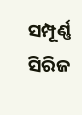ସମ୍ପୂର୍ଣ୍ଣ ସିରିଜ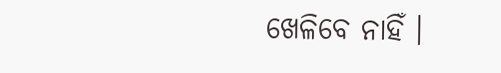ଖେଳିବେ ନାହିଁ ।